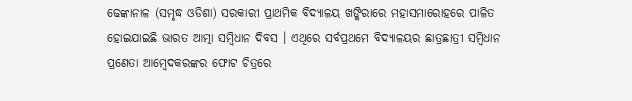ଢେଙ୍କାନାଳ (ସମୃଦ୍ଧ ଓଡିଶା) ସରକାରୀ ପ୍ରାଥମିକ ବିଦ୍ୟାଳୟ ଖଙ୍କିରାରେ ମହାସମାରୋହରେ ପାଳିତ ହୋଇଯାଇଛି ଭାରତ ଆତ୍ମା ସମ୍ବିଧାନ ଦିବସ । ଏଥିରେ ସର୍ବପ୍ରଥମେ ବିଦ୍ୟାଳୟର ଛାତ୍ରଛାତ୍ରୀ ସମ୍ବିଧାନ ପ୍ରଣେତା ଆମ୍ବେଦକରଙ୍କର ଫୋଟ ଚିତ୍ରରେ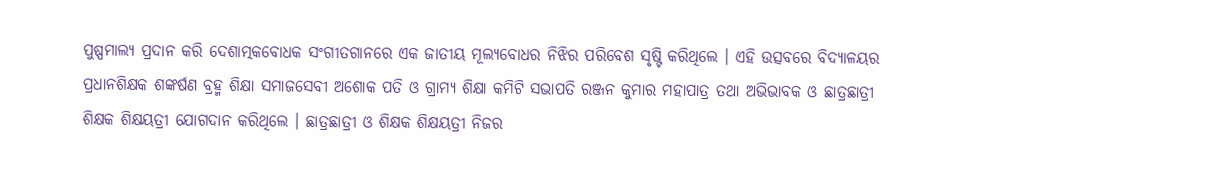ପୁଷ୍ପମାଲ୍ୟ ପ୍ରଦାନ କରି ଦେଶାତ୍ମକବୋଧକ ସଂଗୀତଗାନରେ ଏକ ଜାତୀୟ ମୂଲ୍ୟବୋଧର ନିଝିର ପରିବେଶ ସୃଷ୍ଟି କରିଥିଲେ । ଏହି ଉତ୍ସବରେ ବିଦ୍ୟାଳୟର ପ୍ରଧାନଶିକ୍ଷକ ଶଙ୍କର୍ଷଣ ବ୍ରହ୍ମ ଶିକ୍ଷା ସମାଜସେବୀ ଅଶୋକ ପତି ଓ ଗ୍ରାମ୍ୟ ଶିକ୍ଷା କମିଟି ସଭାପତି ରଞ୍ଜନ କୁମାର ମହାପାତ୍ର ତଥା ଅଭିଭାବକ ଓ ଛାତ୍ରଛାତ୍ରୀ ଶିକ୍ଷକ ଶିକ୍ଷୟତ୍ରୀ ଯୋଗଦାନ କରିଥିଲେ । ଛାତ୍ରଛାତ୍ରୀ ଓ ଶିକ୍ଷକ ଶିକ୍ଷୟତ୍ରୀ ନିଜର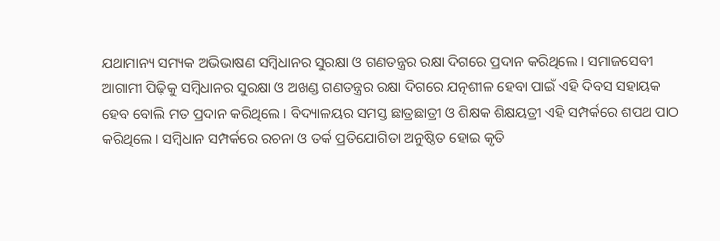ଯଥାମାନ୍ୟ ସମ୍ୟକ ଅଭିଭାଷଣ ସମ୍ବିଧାନର ସୁରକ୍ଷା ଓ ଗଣତନ୍ତ୍ରର ରକ୍ଷା ଦିଗରେ ପ୍ରଦାନ କରିଥିଲେ । ସମାଜସେବୀ ଆଗାମୀ ପିଢ଼ିକୁ ସମ୍ବିଧାନର ସୁରକ୍ଷା ଓ ଅଖଣ୍ଡ ଗଣତନ୍ତ୍ରର ରକ୍ଷା ଦିଗରେ ଯତ୍ନଶୀଳ ହେବା ପାଇଁ ଏହି ଦିବସ ସହାୟକ ହେବ ବୋଲି ମତ ପ୍ରଦାନ କରିଥିଲେ । ବିଦ୍ୟାଳୟର ସମସ୍ତ ଛାତ୍ରଛାତ୍ରୀ ଓ ଶିକ୍ଷକ ଶିକ୍ଷୟତ୍ରୀ ଏହି ସମ୍ପର୍କରେ ଶପଥ ପାଠ କରିଥିଲେ । ସମ୍ବିଧାନ ସମ୍ପର୍କରେ ରଚନା ଓ ତର୍କ ପ୍ରତିଯୋଗିତା ଅନୁଷ୍ଠିତ ହୋଇ କୃତି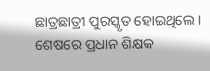ଛାତ୍ରଛାତ୍ରୀ ପୁରସ୍କୃତ ହୋଇଥିଲେ । ଶେଷରେ ପ୍ରଧାନ ଶିକ୍ଷକ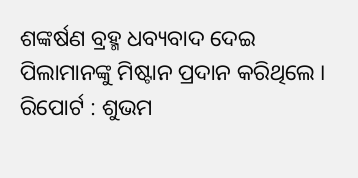ଶଙ୍କର୍ଷଣ ବ୍ରହ୍ମ ଧବ୍ୟବାଦ ଦେଇ ପିଲାମାନଙ୍କୁ ମିଷ୍ଟାନ ପ୍ରଦାନ କରିଥିଲେ ।
ରିପୋର୍ଟ : ଶୁଭମ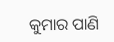କୁମାର ପାଣି